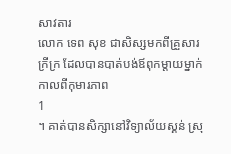សាវតារ
លោក ទេព សុខ ជាសិស្សមកពីគ្រួសារក្រីក្រ ដែលបានបាត់បង់ឪពុកម្តាយម្នាក់កាលពីកុមារភាព
1
។ គាត់បានសិក្សានៅវិទ្យាល័យស្គន់ ស្រុ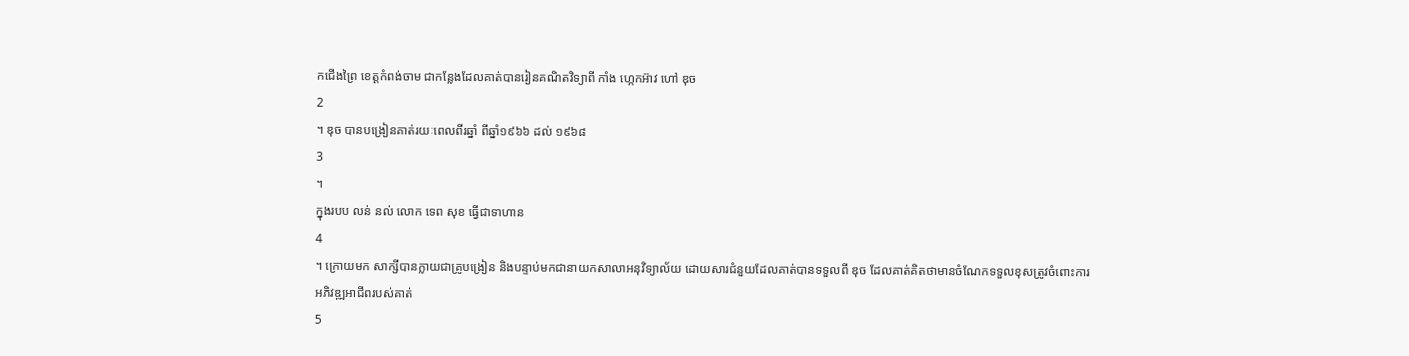កជើងព្រៃ ខេត្តកំពង់ចាម ជាកន្លែងដែលគាត់បានរៀនគណិតវិទ្យាពី កាំង ហ្កេកអ៊ាវ ហៅ ឌុច
2
។ ឌុច បានបង្រៀនគាត់រយៈពេលពីរឆ្នាំ ពីឆ្នាំ១៩៦៦ ដល់ ១៩៦៨
3
។
ក្នុងរបប លន់ នល់ លោក ទេព សុខ ធ្វើជាទាហាន
4
។ ក្រោយមក សាក្សីបានក្លាយជាគ្រូបង្រៀន និងបន្ទាប់មកជានាយកសាលាអនុវិទ្យាល័យ ដោយសារជំនួយដែលគាត់បានទទួលពី ឌុច ដែលគាត់គិតថាមានចំណែកទទួលខុសត្រូវចំពោះការអភិវឌ្ឍអាជីពរបស់គាត់
5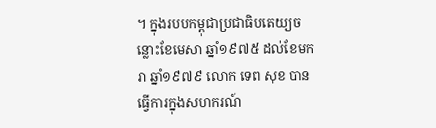។ ក្នុងរបបកម្ពុជាប្រជាធិបតេយ្យចន្លោះខែមេសា ឆ្នាំ១៩៧៥ ដល់ខែមករា ឆ្នាំ១៩៧៩ លោក ទេព សុខ បានធ្វើការក្នុងសហករណ៍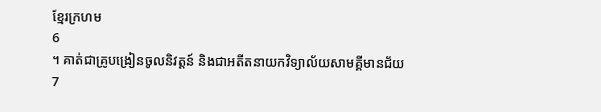ខ្មែរក្រហម
6
។ គាត់ជាគ្រូបង្រៀនចូលនិវត្តន៍ និងជាអតីតនាយកវិទ្យាល័យសាមគ្គីមានជ័យ
7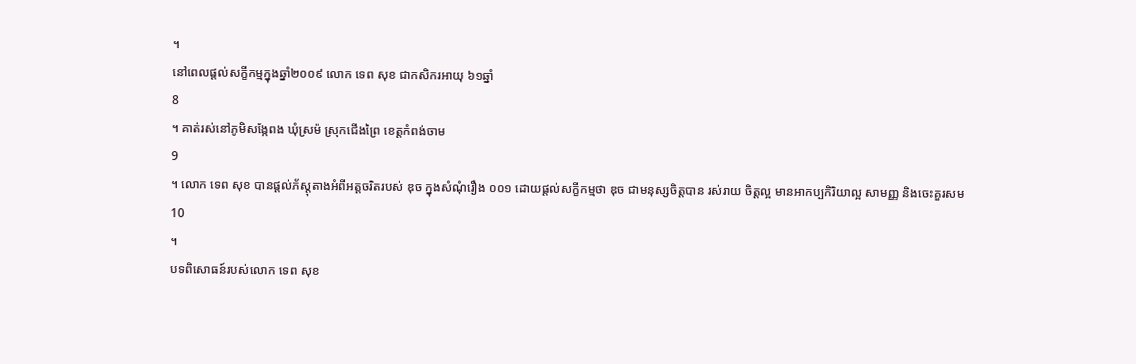។
នៅពេលផ្តល់សក្ខីកម្មក្នុងឆ្នាំ២០០៩ លោក ទេព សុខ ជាកសិករអាយុ ៦១ឆ្នាំ
8
។ គាត់រស់នៅភូមិសង្កែពង ឃុំស្រម៉ ស្រុកជើងព្រៃ ខេត្តកំពង់ចាម
9
។ លោក ទេព សុខ បានផ្តល់ភ័ស្តុតាងអំពីអត្តចរិតរបស់ ឌុច ក្នុងសំណុំរឿង ០០១ ដោយផ្តល់សក្ខីកម្មថា ឌុច ជាមនុស្សចិត្តបាន រស់រាយ ចិត្តល្អ មានអាកប្បកិរិយាល្អ សាមញ្ញ និងចេះគួរសម
10
។
បទពិសោធន៍របស់លោក ទេព សុខ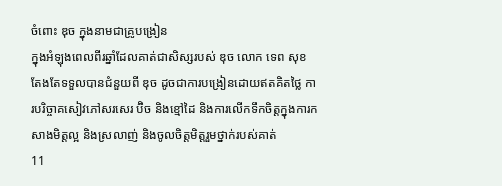ចំពោះ ឌុច ក្នុងនាមជាគ្រូបង្រៀន
ក្នុងអំឡុងពេលពីរឆ្នាំដែលគាត់ជាសិស្សរបស់ ឌុច លោក ទេព សុខ តែងតែទទួលបានជំនួយពី ឌុច ដូចជាការបង្រៀនដោយឥតគិតថ្លៃ ការបរិច្ចាគសៀវភៅសរសេរ ប៊ិច និងខ្មៅដៃ និងការលើកទឹកចិត្តក្នុងការកសាងមិត្តល្អ និងស្រលាញ់ និងចូលចិត្តមិត្តរួមថ្នាក់របស់គាត់
11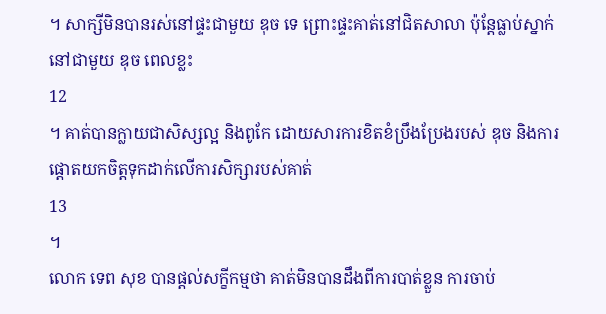។ សាក្សីមិនបានរស់នៅផ្ទះជាមួយ ឌុច ទេ ព្រោះផ្ទះគាត់នៅជិតសាលា ប៉ុន្តែធ្លាប់ស្នាក់នៅជាមួយ ឌុច ពេលខ្លះ
12
។ គាត់បានក្លាយជាសិស្សល្អ និងពូកែ ដោយសារការខិតខំប្រឹងប្រែងរបស់ ឌុច និងការផ្តោតយកចិត្តទុកដាក់លើការសិក្សារបស់គាត់
13
។
លោក ទេព សុខ បានផ្តល់សក្ខីកម្មថា គាត់មិនបានដឹងពីការបាត់ខ្លួន ការចាប់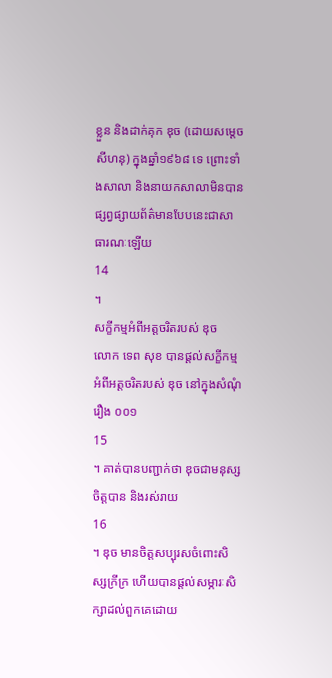ខ្លួន និងដាក់គុក ឌុច (ដោយសម្តេច សីហនុ) ក្នុងឆ្នាំ១៩៦៨ ទេ ព្រោះទាំងសាលា និងនាយកសាលាមិនបានផ្សព្វផ្សាយព័ត៌មានបែបនេះជាសាធារណៈឡើយ
14
។
សក្ខីកម្មអំពីអត្តចរិតរបស់ ឌុច
លោក ទេព សុខ បានផ្តល់សក្ខីកម្មអំពីអត្តចរិតរបស់ ឌុច នៅក្នុងសំណុំរឿង ០០១
15
។ គាត់បានបញ្ជាក់ថា ឌុចជាមនុស្សចិត្តបាន និងរស់រាយ
16
។ ឌុច មានចិត្តសប្បុរសចំពោះសិស្សក្រីក្រ ហើយបានផ្តល់សម្ភារៈសិក្សាដល់ពួកគេដោយ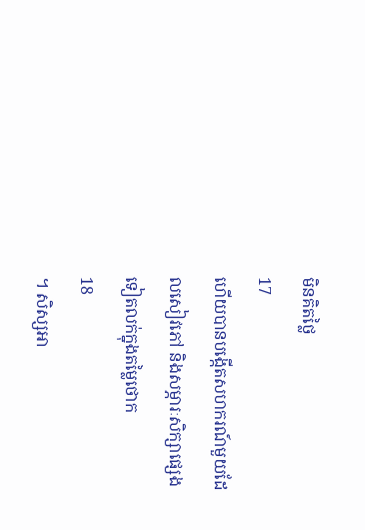មិនគិតថ្លៃ
17
ហើយបានបង្កើតសហករណ៍មួយដែលសៀវភៅ និងសម្ភារៈសិក្សាផ្សេងទៀតលក់ក្នុងតម្លៃថោក
18
។ សិស្សអា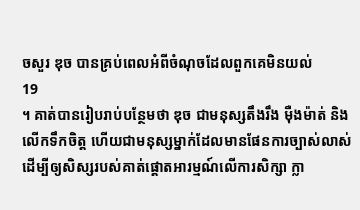ចសួរ ឌុច បានគ្រប់ពេលអំពីចំណុចដែលពួកគេមិនយល់
19
។ គាត់បានរៀបរាប់បន្ថែមថា ឌុច ជាមនុស្សតឹងរឹង ម៉ឺងម៉ាត់ និងលើកទឹកចិត្ត ហើយជាមនុស្សម្នាក់ដែលមានផែនការច្បាស់លាស់ ដើម្បីឲ្យសិស្សរបស់គាត់ផ្តោតអារម្មណ៍លើការសិក្សា ក្លា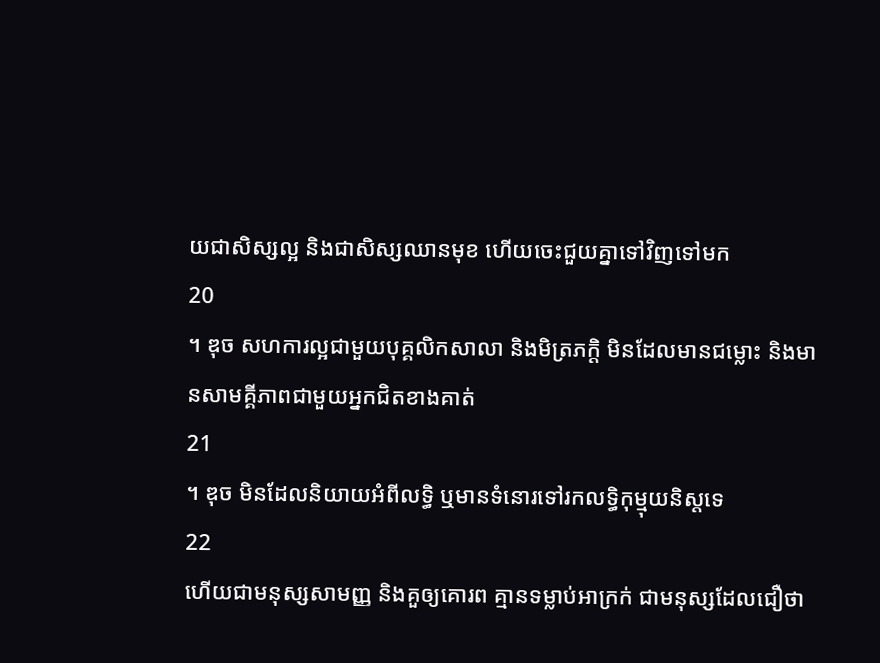យជាសិស្សល្អ និងជាសិស្សឈានមុខ ហើយចេះជួយគ្នាទៅវិញទៅមក
20
។ ឌុច សហការល្អជាមួយបុគ្គលិកសាលា និងមិត្រភក្តិ មិនដែលមានជម្លោះ និងមានសាមគ្គីភាពជាមួយអ្នកជិតខាងគាត់
21
។ ឌុច មិនដែលនិយាយអំពីលទ្ធិ ឬមានទំនោរទៅរកលទ្ធិកុម្មុយនិស្តទេ
22
ហើយជាមនុស្សសាមញ្ញ និងគួឲ្យគោរព គ្មានទម្លាប់អាក្រក់ ជាមនុស្សដែលជឿថា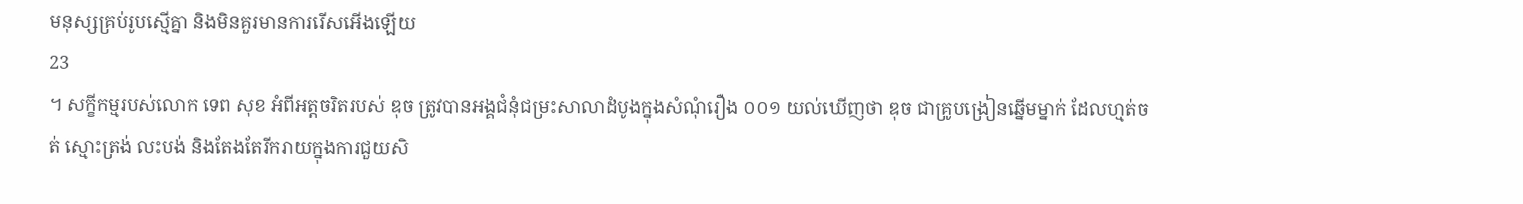មនុស្សគ្រប់រូបស្មើគ្នា និងមិនគួរមានការរើសអើងឡើយ
23
។ សក្ខីកម្មរបស់លោក ទេព សុខ អំពីអត្តចរិតរបស់ ឌុច ត្រូវបានអង្គជំនុំជម្រះសាលាដំបូងក្នុងសំណុំរឿង ០០១ យល់ឃើញថា ឌុច ជាគ្រូបង្រៀនឆ្នើមម្នាក់ ដែលហ្មត់ចត់ ស្មោះត្រង់ លះបង់ និងតែងតែរីករាយក្នុងការជួយសិ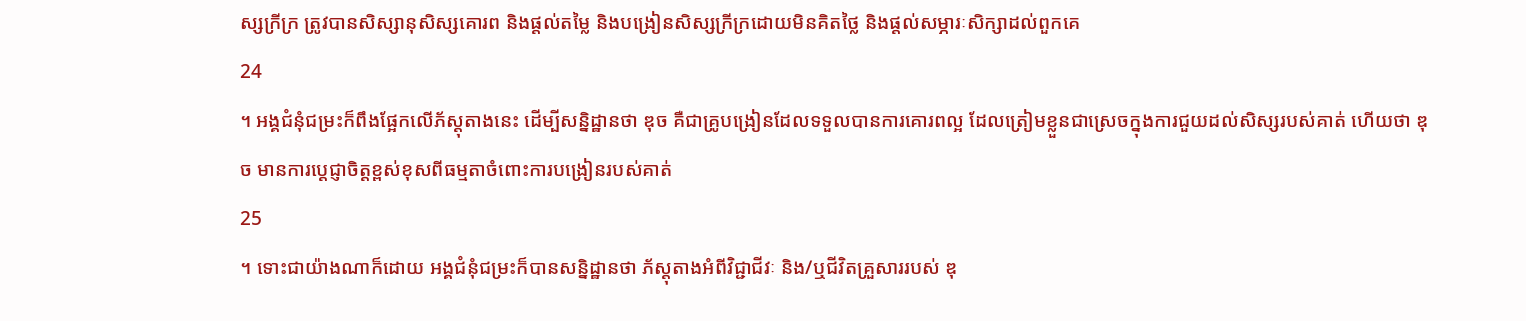ស្សក្រីក្រ ត្រូវបានសិស្សានុសិស្សគោរព និងផ្តល់តម្លៃ និងបង្រៀនសិស្សក្រីក្រដោយមិនគិតថ្លៃ និងផ្តល់សម្ភារៈសិក្សាដល់ពួកគេ
24
។ អង្គជំនុំជម្រះក៏ពឹងផ្អែកលើភ័ស្តុតាងនេះ ដើម្បីសន្និដ្ឋានថា ឌុច គឺជាគ្រូបង្រៀនដែលទទួលបានការគោរពល្អ ដែលត្រៀមខ្លួនជាស្រេចក្នុងការជួយដល់សិស្សរបស់គាត់ ហើយថា ឌុច មានការប្តេជ្ញាចិត្តខ្ពស់ខុសពីធម្មតាចំពោះការបង្រៀនរបស់គាត់
25
។ ទោះជាយ៉ាងណាក៏ដោយ អង្គជំនុំជម្រះក៏បានសន្និដ្ឋានថា ភ័ស្តុតាងអំពីវិជ្ជាជីវៈ និង/ឬជីវិតគ្រួសាររបស់ ឌុ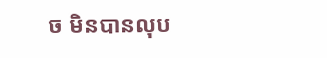ច មិនបានលុប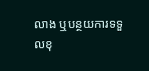លាង ឬបន្ថយការទទួលខុ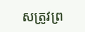សត្រូវព្រ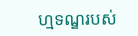ហ្មទណ្ឌរបស់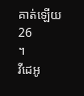គាត់ឡើយ
26
។
វីដេអូ